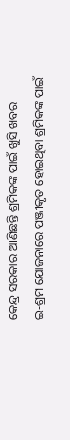କେନ୍ଦ୍ର ସରକାର ଆଣିଛନ୍ତି ଶ୍ରମିକଙ୍କ ପାଇଁ ଖୁସି ଖବର
ଇ-ଶ୍ରମ ଯୋଜନାରେ ପଞ୍ଜୀକୃତ ହୋଇଥିବା ଶ୍ରମିକଙ୍କ ପାଇଁ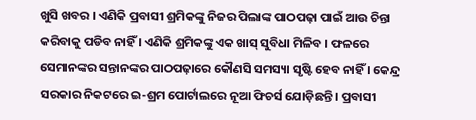ଖୁସି ଖବର । ଏଣିକି ପ୍ରବାସୀ ଶ୍ରମିକଙ୍କୁ ନିଜର ପିଲାଙ୍କ ପାଠପଢ଼ା ପାଇଁ ଆଉ ଚିନ୍ତା କରିବାକୁ ପଡିବ ନାହିଁ । ଏଣିକି ଶ୍ରମିକଙ୍କୁ ଏକ ଖାସ୍ ସୁବିଧା ମିଳିବ । ଫଳରେ ସେମାନଙ୍କର ସନ୍ତାନଙ୍କର ପାଠପଢ଼ାରେ କୌଣସି ସମସ୍ୟା ସୃଷ୍ଟି ହେବ ନାହିଁ । କେନ୍ଦ୍ର ସରକାର ନିକଟରେ ଇ-ଶ୍ରମ ପୋର୍ଟାଲରେ ନୂଆ ଫିଚର୍ସ ଯୋଡ଼ିଛନ୍ତି । ପ୍ରବାସୀ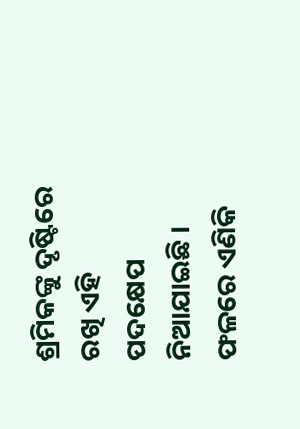ଶ୍ରମିକଙ୍କୁ ଦୃଷ୍ଟିରେ ରଖି ଏହି ପଦକ୍ଷେପ ନିଆଯାଇଛି । ଫଳରେ ଏଣିକି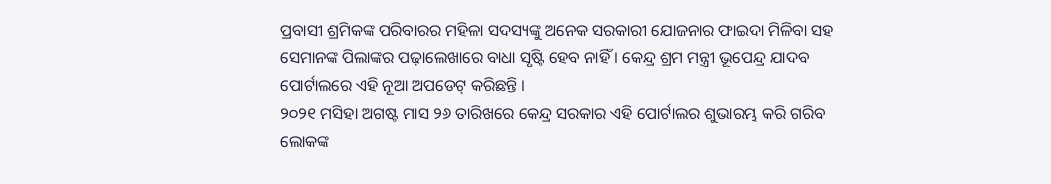ପ୍ରବାସୀ ଶ୍ରମିକଙ୍କ ପରିବାରର ମହିଳା ସଦସ୍ୟଙ୍କୁ ଅନେକ ସରକାରୀ ଯୋଜନାର ଫାଇଦା ମିଳିବା ସହ ସେମାନଙ୍କ ପିଲାଙ୍କର ପଢ଼ାଲେଖାରେ ବାଧା ସୃଷ୍ଟି ହେବ ନାହିଁ । କେନ୍ଦ୍ର ଶ୍ରମ ମନ୍ତ୍ରୀ ଭୂପେନ୍ଦ୍ର ଯାଦବ ପୋର୍ଟାଲରେ ଏହି ନୂଆ ଅପଡେଟ୍ କରିଛନ୍ତି ।
୨୦୨୧ ମସିହା ଅଗଷ୍ଟ ମାସ ୨୬ ତାରିଖରେ କେନ୍ଦ୍ର ସରକାର ଏହି ପୋର୍ଟାଲର ଶୁଭାରମ୍ଭ କରି ଗରିବ ଲୋକଙ୍କ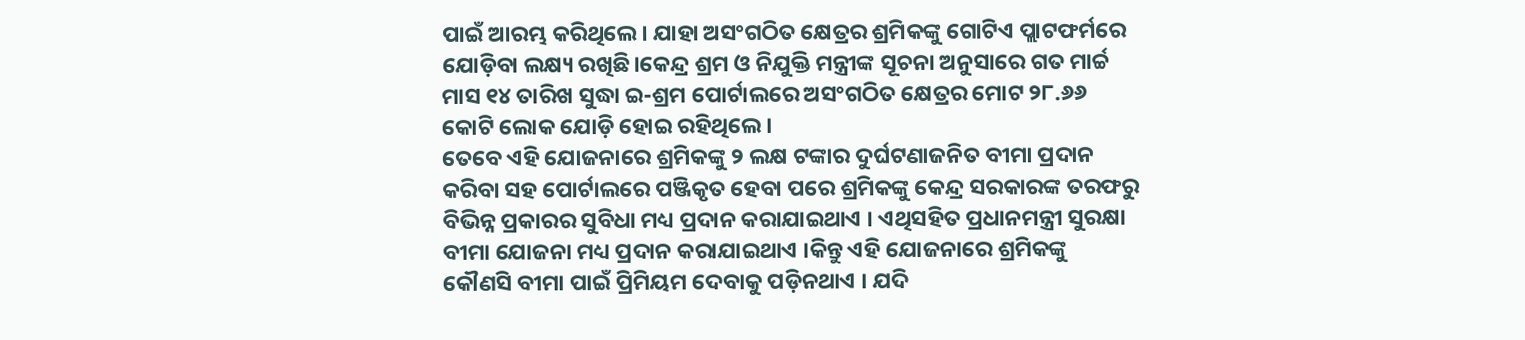ପାଇଁ ଆରମ୍ଭ କରିଥିଲେ। ଯାହା ଅସଂଗଠିତ କ୍ଷେତ୍ରର ଶ୍ରମିକଙ୍କୁ ଗୋଟିଏ ପ୍ଲାଟଫର୍ମରେ ଯୋଡ଼ିବା ଲକ୍ଷ୍ୟ ରଖିଛି।କେନ୍ଦ୍ର ଶ୍ରମ ଓ ନିଯୁକ୍ତି ମନ୍ତ୍ରୀଙ୍କ ସୂଚନା ଅନୁସାରେ ଗତ ମାର୍ଚ୍ଚ ମାସ ୧୪ ତାରିଖ ସୁଦ୍ଧା ଇ-ଶ୍ରମ ପୋର୍ଟାଲରେ ଅସଂଗଠିତ କ୍ଷେତ୍ରର ମୋଟ ୨୮.୬୬ କୋଟି ଲୋକ ଯୋଡ଼ି ହୋଇ ରହିଥିଲେ ।
ତେବେ ଏହି ଯୋଜନାରେ ଶ୍ରମିକଙ୍କୁ ୨ ଲକ୍ଷ ଟଙ୍କାର ଦୁର୍ଘଟଣାଜନିତ ବୀମା ପ୍ରଦାନ କରିବା ସହ ପୋର୍ଟାଲରେ ପଞ୍ଜିକୃତ ହେବା ପରେ ଶ୍ରମିକଙ୍କୁ କେନ୍ଦ୍ର ସରକାରଙ୍କ ତରଫରୁ ବିଭିନ୍ନ ପ୍ରକାରର ସୁବିଧା ମଧ୍ୟ ପ୍ରଦାନ କରାଯାଇଥାଏ । ଏଥିସହିତ ପ୍ରଧାନମନ୍ତ୍ରୀ ସୁରକ୍ଷା ବୀମା ଯୋଜନା ମଧ୍ୟ ପ୍ରଦାନ କରାଯାଇଥାଏ ।କିନ୍ତୁ ଏହି ଯୋଜନାରେ ଶ୍ରମିକଙ୍କୁ କୌଣସି ବୀମା ପାଇଁ ପ୍ରିମିୟମ ଦେବାକୁ ପଡ଼ିନଥାଏ । ଯଦି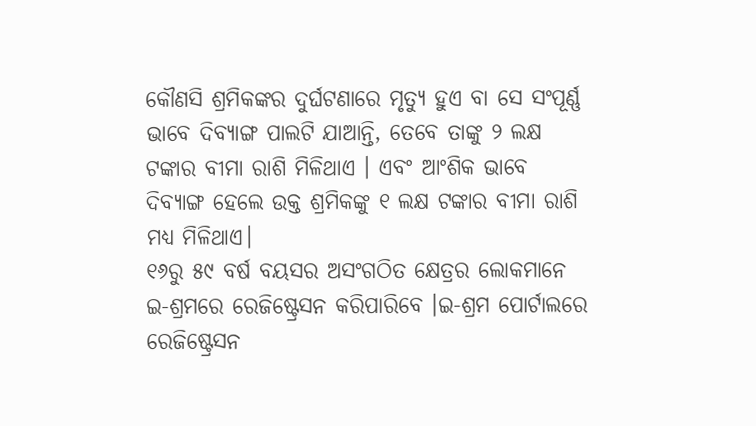କୌଣସି ଶ୍ରମିକଙ୍କର ଦୁର୍ଘଟଣାରେ ମୃତ୍ୟୁ ହୁଏ ବା ସେ ସଂପୂର୍ଣ୍ଣ ଭାବେ ଦିବ୍ୟାଙ୍ଗ ପାଲଟି ଯାଆନ୍ତି, ତେବେ ତାଙ୍କୁ ୨ ଲକ୍ଷ ଟଙ୍କାର ବୀମା ରାଶି ମିଳିଥାଏ । ଏବଂ ଆଂଶିକ ଭାବେ ଦିବ୍ୟାଙ୍ଗ ହେଲେ ଉକ୍ତ ଶ୍ରମିକଙ୍କୁ ୧ ଲକ୍ଷ ଟଙ୍କାର ବୀମା ରାଶି ମଧ୍ୟ ମିଳିଥାଏ।
୧୬ରୁ ୫୯ ବର୍ଷ ବୟସର ଅସଂଗଠିତ କ୍ଷେତ୍ରର ଲୋକମାନେ ଇ-ଶ୍ରମରେ ରେଜିଷ୍ଟ୍ରେସନ କରିପାରିବେ ।ଇ-ଶ୍ରମ ପୋର୍ଟାଲରେ ରେଜିଷ୍ଟ୍ରେସନ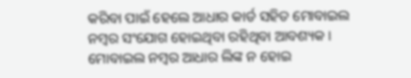କରିବା ପାଇଁ ହେଲେ ଆଧାର କାର୍ଡ ସହିତ ମୋବାଇଲ ନମ୍ବର ସଂଯୋଗ ହୋଇଥିବା ରହିଥିବା ଆବଶ୍ୟକ । ମୋବାଇଲ ନମ୍ବର ଆଧାର ଲିଙ୍କ ନ ହୋଇ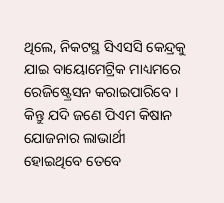ଥିଲେ, ନିକଟସ୍ଥ ସିଏସସି କେନ୍ଦ୍ରକୁ ଯାଇ ବାୟୋମେଟ୍ରିକ ମାଧ୍ୟମରେ ରେଜିଷ୍ଟ୍ରେସନ କରାଇପାରିବେ । କିନ୍ତୁ ଯଦି ଜଣେ ପିଏମ କିଷାନ ଯୋଜନାର ଲାଭାର୍ଥୀ ହୋଇଥିବେ ତେବେ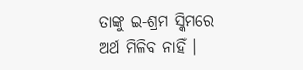ତାଙ୍କୁ ଇ-ଶ୍ରମ ସ୍କିମରେ ଅର୍ଥ ମିଳିବ ନାହିଁ ।